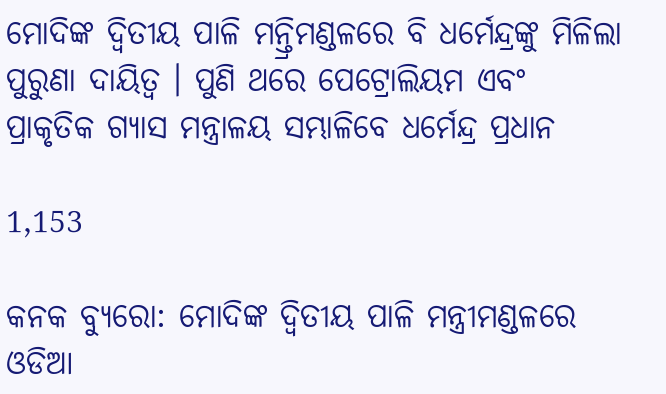ମୋଦିଙ୍କ ଦ୍ୱିତୀୟ ପାଳି ମନ୍ତ୍ରିମଣ୍ଡଳରେ ବି ଧର୍ମେନ୍ଦ୍ରଙ୍କୁ ମିଳିଲା ପୁରୁଣା ଦାୟିତ୍ୱ । ପୁଣି ଥରେ ପେଟ୍ରୋଲିୟମ ଏବଂ ପ୍ରାକୃତିକ ଗ୍ୟାସ ମନ୍ତ୍ରାଳୟ ସମ୍ଭାଳିବେ ଧର୍ମେନ୍ଦ୍ର ପ୍ରଧାନ

1,153

କନକ ବ୍ୟୁରୋ: ମୋଦିଙ୍କ ଦ୍ୱିତୀୟ ପାଳି ମନ୍ତ୍ରୀମଣ୍ଡଳରେ ଓଡିଆ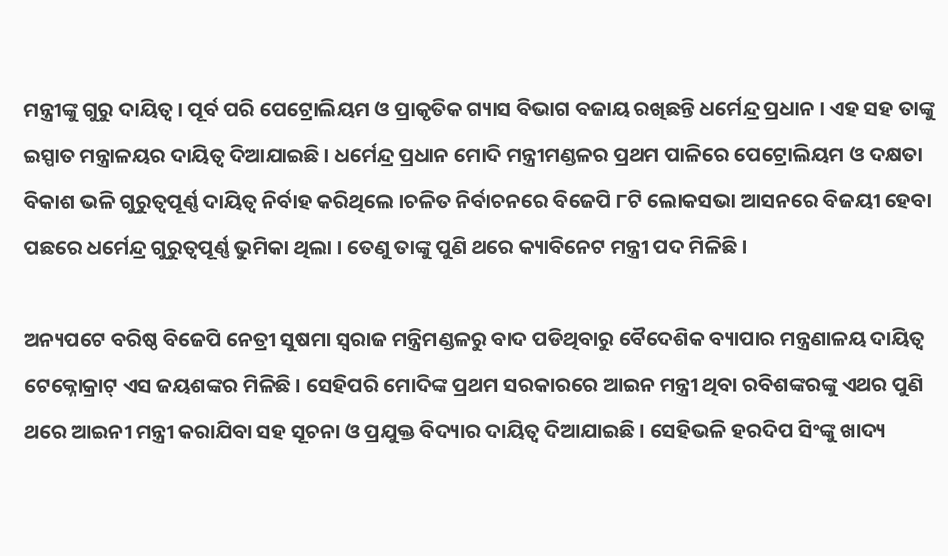ମନ୍ତ୍ରୀଙ୍କୁ ଗୁରୁ ଦାୟିତ୍ୱ । ପୂର୍ବ ପରି ପେଟ୍ରୋଲିୟମ ଓ ପ୍ରାକୃତିକ ଗ୍ୟାସ ବିଭାଗ ବଜାୟ ରଖିଛନ୍ତି ଧର୍ମେନ୍ଦ୍ର ପ୍ରଧାନ । ଏହ ସହ ତାଙ୍କୁ ଇସ୍ପାତ ମନ୍ତ୍ରାଳୟର ଦାୟିତ୍ୱ ଦିଆଯାଇଛି । ଧର୍ମେନ୍ଦ୍ର ପ୍ରଧାନ ମୋଦି ମନ୍ତ୍ରୀମଣ୍ଡଳର ପ୍ରଥମ ପାଳିରେ ପେଟ୍ରୋଲିୟମ ଓ ଦକ୍ଷତା ବିକାଶ ଭଳି ଗୁରୁତ୍ୱପୂର୍ଣ୍ଣ ଦାୟିତ୍ୱ ନିର୍ବାହ କରିଥିଲେ ।ଚଳିତ ନିର୍ବାଚନରେ ବିଜେପି ୮ଟି ଲୋକସଭା ଆସନରେ ବିଜୟୀ ହେବା ପଛରେ ଧର୍ମେନ୍ଦ୍ର ଗୁରୁତ୍ୱପୂର୍ଣ୍ଣ ଭୁମିକା ଥିଲା । ତେଣୁ ତାଙ୍କୁ ପୁଣି ଥରେ କ୍ୟାବିନେଟ ମନ୍ତ୍ରୀ ପଦ ମିଳିଛି ।

ଅନ୍ୟପଟେ ବରିଷ୍ଠ ବିଜେପି ନେତ୍ରୀ ସୁଷମା ସ୍ୱରାଜ ମନ୍ତ୍ରିମଣ୍ଡଳରୁ ବାଦ ପଡିଥିବାରୁ ବୈଦେଶିକ ବ୍ୟାପାର ମନ୍ତ୍ରଣାଳୟ ଦାୟିତ୍ୱ ଟେକ୍ନୋକ୍ରାଟ୍ ଏସ ଜୟଶଙ୍କର ମିଳିଛି । ସେହିପରି ମୋଦିଙ୍କ ପ୍ରଥମ ସରକାରରେ ଆଇନ ମନ୍ତ୍ରୀ ଥିବା ରବିଶଙ୍କରଙ୍କୁ ଏଥର ପୁଣି ଥରେ ଆଇନୀ ମନ୍ତ୍ରୀ କରାଯିବା ସହ ସୂଚନା ଓ ପ୍ରଯୁକ୍ତ ବିଦ୍ୟାର ଦାୟିତ୍ୱ ଦିଆଯାଇଛି । ସେହିଭଳି ହରଦିପ ସିଂଙ୍କୁ ଖାଦ୍ୟ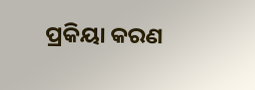ପ୍ରକିୟା କରଣ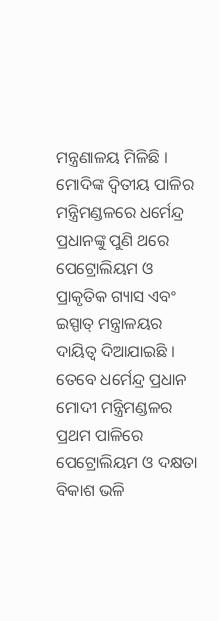ମନ୍ତ୍ରଣାଳୟ ମିଳିଛି । ମୋଦିଙ୍କ ଦ୍ୱିତୀୟ ପାଳିର ମନ୍ତ୍ରିମଣ୍ଡଳରେ ଧର୍ମେନ୍ଦ୍ର ପ୍ରଧାନଙ୍କୁ ପୁଣି ଥରେ ପେଟ୍ରୋଲିୟମ ଓ ପ୍ରାକୃତିକ ଗ୍ୟାସ ଏବଂ ଇସ୍ପାତ୍ ମନ୍ତ୍ରାଳୟର ଦାୟିତ୍ୱ ଦିଆଯାଇଛି । ତେବେ ଧର୍ମେନ୍ଦ୍ର ପ୍ରଧାନ ମୋଦୀ ମନ୍ତ୍ରିମଣ୍ଡଳର ପ୍ରଥମ ପାଳିରେ ପେଟ୍ରୋଲିୟମ ଓ ଦକ୍ଷତା ବିକାଶ ଭଳି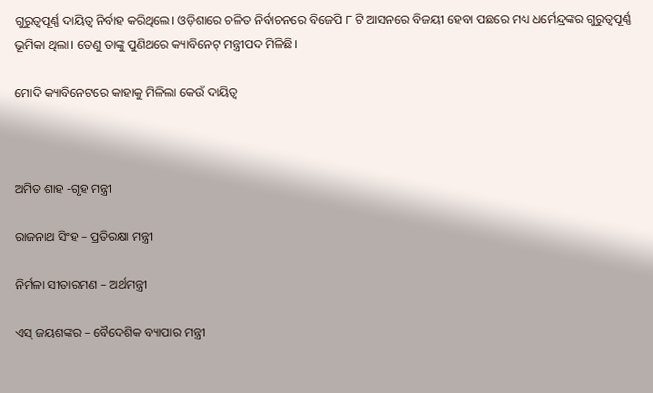ଗୁରୁତ୍ବପୂର୍ଣ୍ଣ ଦାୟିତ୍ବ ନିର୍ବାହ କରିଥିଲେ। ଓଡ଼ିଶାରେ ଚଳିତ ନିର୍ବାଚନରେ ବିଜେପି ୮ ଟି ଆସନରେ ବିଜୟୀ ହେବା ପଛରେ ମଧ୍ୟ ଧର୍ମେନ୍ଦ୍ରଙ୍କର ଗୁରୁତ୍ବପୂର୍ଣ୍ଣ ଭୂମିକା ଥିଲା। ତେଣୁ ତାଙ୍କୁ ପୁଣିଥରେ କ୍ୟାବିନେଟ୍‌ ମନ୍ତ୍ରୀପଦ ମିଳିଛି।

ମୋଦି କ୍ୟାବିନେଟରେ କାହାକୁ ମିଳିଲା କେଉଁ ଦାୟିତ୍ୱ



ଅମିତ ଶାହ -ଗୃହ ମନ୍ତ୍ରୀ

ରାଜନାଥ ସିଂହ – ପ୍ରତିରକ୍ଷା ମନ୍ତ୍ରୀ

ନିର୍ମଳା ସୀତାରମଣ – ଅର୍ଥମନ୍ତ୍ରୀ

ଏସ୍‌ ଜୟଶଙ୍କର – ବୈଦେଶିକ ବ୍ୟାପାର ମନ୍ତ୍ରୀ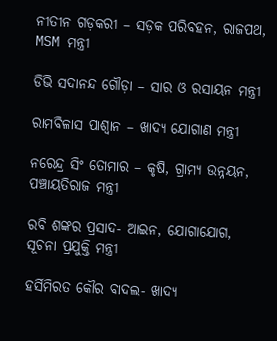ନୀତୀନ ଗଡ଼କରୀ – ସଡ଼କ ପରିବହନ, ରାଜପଥ, MSM ମନ୍ତ୍ରୀ

ଡିଭି ସଦାନନ୍ଦ ଗୌଡ଼ା – ସାର ଓ ରସାୟନ ମନ୍ତ୍ରୀ

ରାମବିଳାସ ପାଶ୍ୱାନ – ଖାଦ୍ୟ ଯୋଗାଣ ମନ୍ତ୍ରୀ

ନରେନ୍ଦ୍ର ସିଂ ତୋମାର – କୃଷି, ଗ୍ରାମ୍ୟ ଉନ୍ନୟନ, ପଞ୍ଚାୟତିରାଜ ମନ୍ତ୍ରୀ

ରବି ଶଙ୍କର ପ୍ରସାଦ- ଆଇନ, ଯୋଗାଯୋଗ, ସୂଚନା ପ୍ରଯୁକ୍ତି ମନ୍ତ୍ରୀ

ହର୍ସିମିରତ କୌର ବାଦଲ- ଖାଦ୍ୟ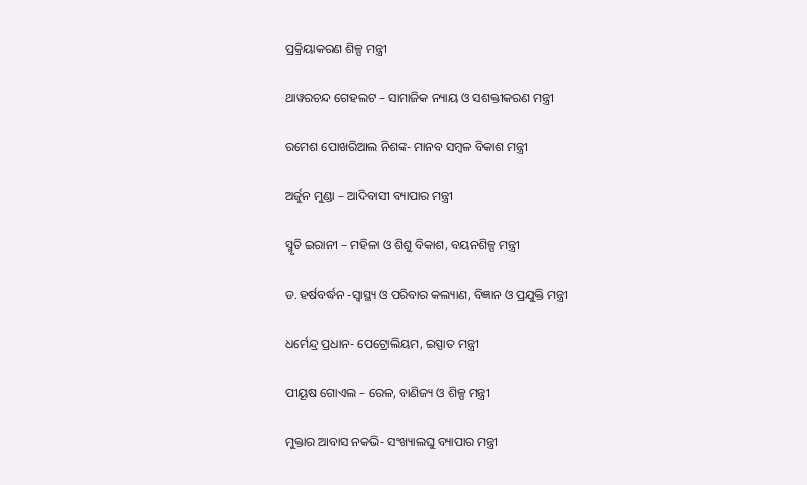ପ୍ରକ୍ରିୟାକରଣ ଶିଳ୍ପ ମନ୍ତ୍ରୀ

ଥାୱରଚନ୍ଦ ଗେହଲଟ – ସାମାଜିକ ନ୍ୟାୟ ଓ ସଶକ୍ତୀକରଣ ମନ୍ତ୍ରୀ

ରମେଶ ପୋଖରି‌ଆଲ ନିଶଙ୍କ- ମାନବ ସମ୍ବଳ ବିକାଶ ମନ୍ତ୍ରୀ

ଅର୍ଜୁନ ମୁଣ୍ଡା – ଆଦିବାସୀ ବ୍ୟାପାର ମନ୍ତ୍ରୀ

ସ୍ମୃତି ଇରାନୀ – ମହିଳା ଓ ଶିଶୁ ବିକାଶ, ବୟନଶିଳ୍ପ ମନ୍ତ୍ରୀ

ଡ. ହର୍ଷବର୍ଦ୍ଧନ -ସ୍ୱାସ୍ଥ୍ୟ ଓ ପରିବାର କଲ୍ୟାଣ, ବିଜ୍ଞାନ ଓ ପ୍ରଯୁକ୍ତି ମନ୍ତ୍ରୀ

ଧର୍ମେନ୍ଦ୍ର ପ୍ରଧାନ- ପେଟ୍ରୋଲିୟମ, ଇସ୍ପାତ ମନ୍ତ୍ରୀ

ପୀୟୂଷ ଗୋଏଲ – ରେଳ, ବାଣିଜ୍ୟ ଓ ଶିଳ୍ପ ମନ୍ତ୍ରୀ

ମୁକ୍ତାର ଆବାସ ନକଭି- ସଂଖ୍ୟାଲଘୁ ବ୍ୟାପାର ମନ୍ତ୍ରୀ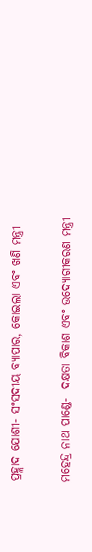ପ୍ରହ୍ଲାଦ ଯୋଶୀ- ସଂସଦୀୟ ବ୍ୟାପାର, କୋଇଲା ଏବଂ ଖଣି ମନ୍ତ୍ରୀ

ମହେନ୍ଦ୍ର ନାଥ ପାଣ୍ଡେ-  ଦକ୍ଷତା ବିକାଶ ଏବଂ ଉଦ୍ୟୋଗୀକରଣ ମନ୍ତ୍ରୀ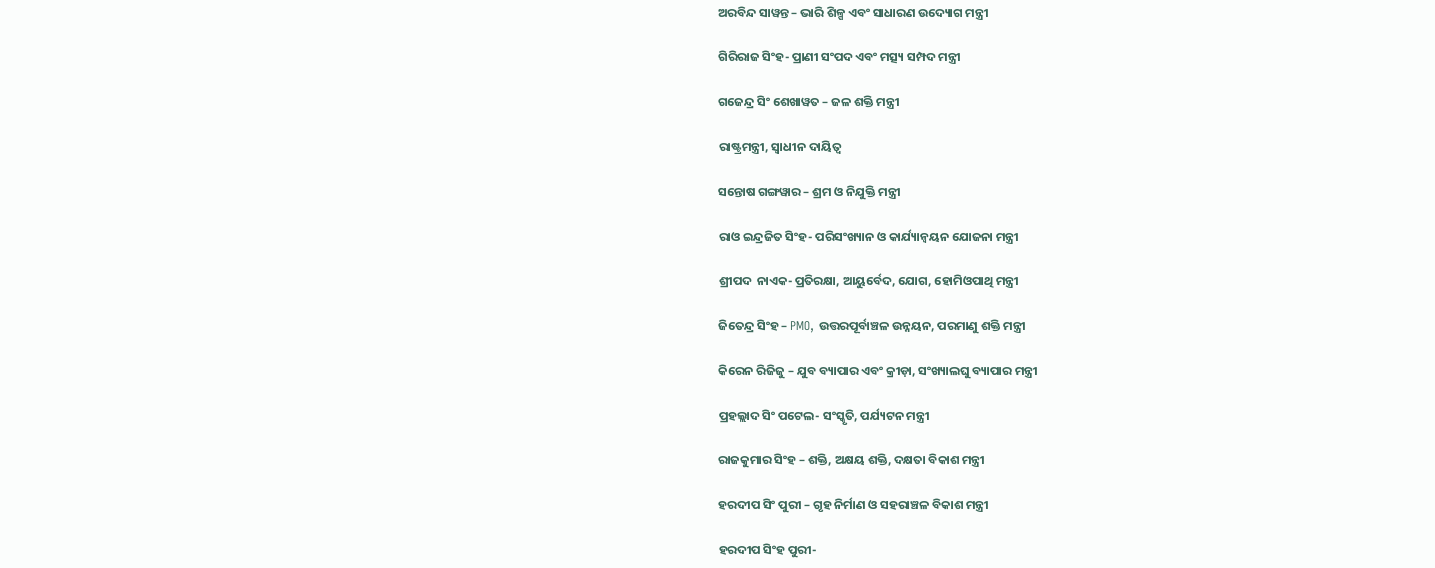ଅରବିନ୍ଦ ସାୱନ୍ତ – ଭାରି ଶିଳ୍ପ ଏବଂ ସାଧାରଣ ଉଦ୍ୟୋଗ ମନ୍ତ୍ରୀ

ଗିରିରାଜ ସିଂହ- ପ୍ରାଣୀ ସଂପଦ ଏବଂ ମତ୍ସ୍ୟ ସମ୍ପଦ ମନ୍ତ୍ରୀ

ଗଜେନ୍ଦ୍ର ସିଂ ଶେଖାୱତ – ଜଳ ଶକ୍ତି ମନ୍ତ୍ରୀ

ରାଷ୍ଟ୍ରମନ୍ତ୍ରୀ, ସ୍ୱାଧୀନ ଦାୟିତ୍ୱ

ସନ୍ତୋଷ ଗଙ୍ଗୱାର – ଶ୍ରମ ଓ ନିଯୁକ୍ତି ମନ୍ତ୍ରୀ

ରାଓ ଇନ୍ଦ୍ରଜିତ ସିଂହ- ପରିସଂଖ୍ୟାନ ଓ କାର୍ଯ୍ୟାନ୍ୱୟନ ଯୋଜନା ମନ୍ତ୍ରୀ

ଶ୍ରୀପଦ  ନାଏକ- ପ୍ରତିରକ୍ଷା, ଆୟୁର୍ବେଦ, ଯୋଗ, ହୋମିଓପାଥି ମନ୍ତ୍ରୀ

ଜିତେନ୍ଦ୍ର ସିଂହ – PMO, ଉତ୍ତରପୂର୍ବାଞ୍ଚଳ ଉନ୍ନୟନ, ପରମାଣୁ ଶକ୍ତି ମନ୍ତ୍ରୀ

କିରେନ ରିଜିଜୁ – ଯୁବ ବ୍ୟାପାର ଏବଂ କ୍ରୀଡ଼ା, ସଂଖ୍ୟାଲଘୁ ବ୍ୟାପାର ମନ୍ତ୍ରୀ

ପ୍ରହଲ୍ଲାଦ ସିଂ ପଟେଲ- ସଂସ୍କୃତି, ପର୍ଯ୍ୟଟନ ମନ୍ତ୍ରୀ

ରାଜକୁମାର ସିଂହ – ଶକ୍ତି, ଅକ୍ଷୟ ଶକ୍ତି, ଦକ୍ଷତା ବିକାଶ ମନ୍ତ୍ରୀ

ହରଦୀପ ସିଂ ପୁରୀ – ଗୃହ ନିର୍ମାଣ ଓ ସହରାଞ୍ଚଳ ବିକାଶ ମନ୍ତ୍ରୀ

ହରଦୀପ ସିଂହ ପୁରୀ-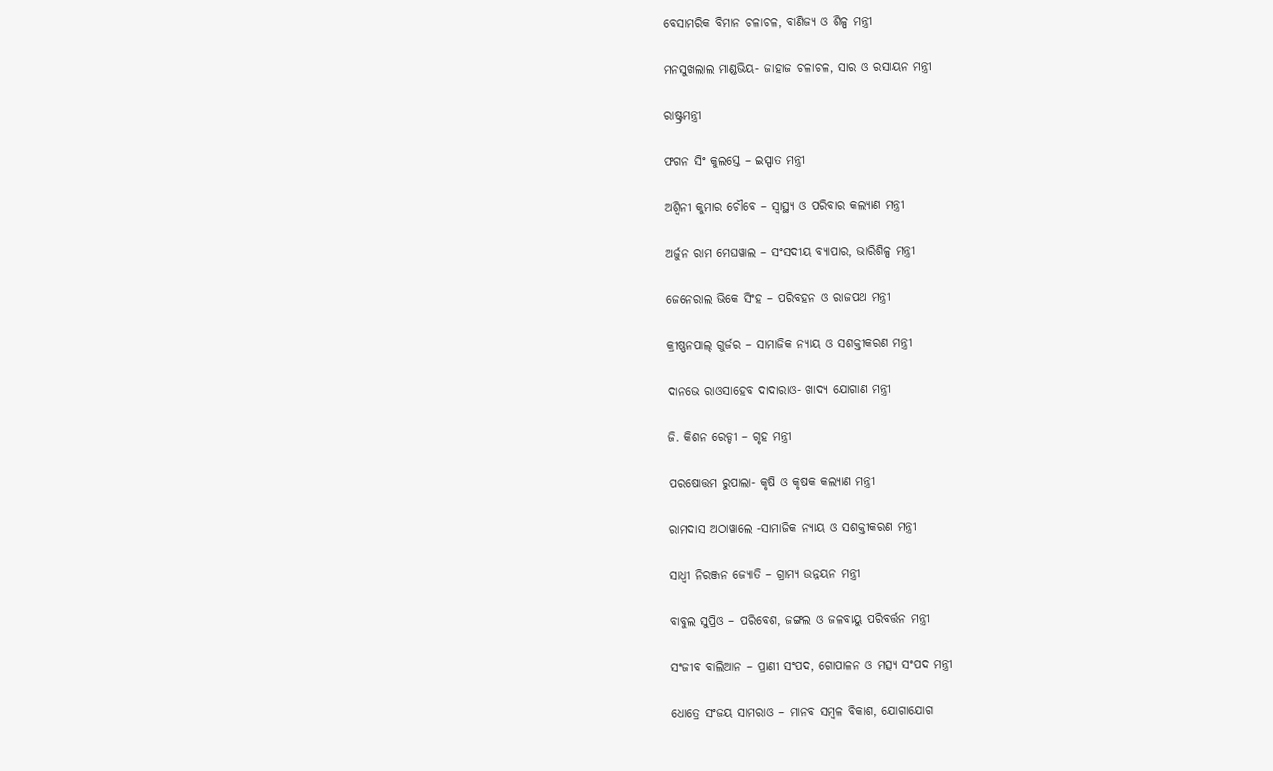ବେସାମରିକ ବିମାନ ଚଳାଚଳ, ବାଣିଜ୍ୟ ଓ ଶିଳ୍ପ ମନ୍ତ୍ରୀ

ମନସୁଖଲାଲ ମାଣ୍ଡଭିୟ- ଜାହାଜ ଚଳାଚଳ, ସାର ଓ ରସାୟନ ମନ୍ତ୍ରୀ

ରାଷ୍ଟ୍ରମନ୍ତ୍ରୀ

ଫଗନ ସିଂ କୁଲସ୍ତେ – ଇସ୍ପାତ ମନ୍ତ୍ରୀ

ଅଶ୍ୱିନୀ କୁମାର ଚୌବେ – ସ୍ୱାସ୍ଥ୍ୟ ଓ ପରିବାର କଲ୍ୟାଣ ମନ୍ତ୍ରୀ

ଅର୍ଜୁନ ରାମ ମେଘୱାଲ – ସଂସଦୀୟ ବ୍ୟାପାର, ଭାରିଶିଳ୍ପ ମନ୍ତ୍ରୀ

ଜେନେରାଲ ଭିକେ ସିଂହ – ପରିବହନ ଓ ରାଜପଥ ମନ୍ତ୍ରୀ

କ୍ରୀଷ୍ଣନପାଲ୍ ଗୁର୍ଜର – ସାମାଜିକ ନ୍ୟାୟ ଓ ସଶକ୍ତୀକରଣ ମନ୍ତ୍ରୀ

ଦାନଭେ ରାଓସାହେବ ଦାଦାରାଓ- ଖାଦ୍ୟ ଯୋଗାଣ ମନ୍ତ୍ରୀ

ଜି. କିଶନ ରେଡ୍ଡୀ – ଗୃହ ମନ୍ତ୍ରୀ

ପରଷୋତ୍ତମ ରୁପାଲା- କୃଷି ଓ କୃଷକ କଲ୍ୟାଣ ମନ୍ତ୍ରୀ

ରାମଦାସ ଅଠାୱାଲେ -ସାମାଜିକ ନ୍ୟାୟ ଓ ସଶକ୍ତୀକରଣ ମନ୍ତ୍ରୀ

ସାଧ୍ୱୀ ନିରଞ୍ଜନ ଜ୍ୟୋତି – ଗ୍ରାମ୍ୟ ଉନ୍ନୟନ ମନ୍ତ୍ରୀ

ବାବୁଲ ସୁପ୍ରିଓ – ପରିବେଶ, ଜଙ୍ଗଲ ଓ ଜଳବାୟୁ ପରିବର୍ତ୍ତନ ମନ୍ତ୍ରୀ

ସଂଜୀବ ବାଲିଆନ – ପ୍ରାଣୀ ସଂପଦ, ଗୋପାଳନ ଓ ମତ୍ସ୍ୟ ସଂପଦ ମନ୍ତ୍ରୀ

ଧୋତ୍ରେ ସଂଜୟ ସାମରାଓ – ମାନବ ସମ୍ବଳ ବିକାଶ, ଯୋଗାଯୋଗ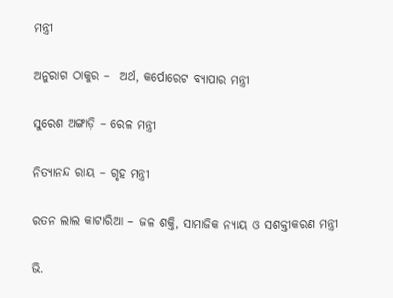ମନ୍ତ୍ରୀ

ଅନୁରାଗ ଠାକୁର –  ଅର୍ଥ, କର୍ପୋରେଟ ବ୍ୟାପାର ମନ୍ତ୍ରୀ

ସୁରେଶ ଅଙ୍ଗାଡ଼ି – ରେଳ ମନ୍ତ୍ରୀ

ନିତ୍ୟାନନ୍ଦ ରାୟ – ଗୃହ ମନ୍ତ୍ରୀ

ରତନ ଲାଲ କାଟାରିଆ – ଜଳ ଶକ୍ତି, ସାମାଜିକ ନ୍ୟାୟ ଓ ସଶକ୍ତୀକରଣ ମନ୍ତ୍ରୀ

ଭି.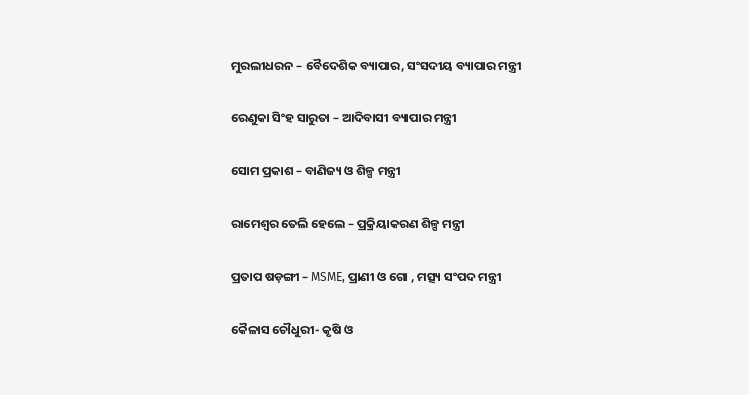ମୁରଲୀଧରନ – ବୈଦେଶିକ ବ୍ୟାପାର, ସଂସଦୀୟ ବ୍ୟାପାର ମନ୍ତ୍ରୀ

ରେଣୁକା ସିଂହ ସାରୁତା – ଆଦିବାସୀ ବ୍ୟାପାର ମନ୍ତ୍ରୀ

ସୋମ ପ୍ରକାଶ – ବାଣିଜ୍ୟ ଓ ଶିଳ୍ପ ମନ୍ତ୍ରୀ

ରାମେଶ୍ୱର ତେଲି ହେଲେ – ପ୍ରକ୍ରିୟାକରଣ ଶିଳ୍ପ ମନ୍ତ୍ରୀ

ପ୍ରତାପ ଷଡ଼ଙ୍ଗୀ – MSME, ପ୍ରାଣୀ ଓ ଗୋ , ମତ୍ସ୍ୟ ସଂପଦ ମନ୍ତ୍ରୀ

କୈଳାସ ଚୌଧୁରୀ- କୃଷି ଓ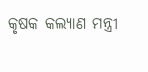କୃଷକ କଲ୍ୟାଣ ମନ୍ତ୍ରୀ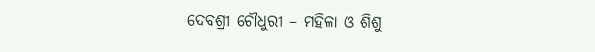ଦେବଶ୍ରୀ ଚୌଧୁରୀ – ମହିଳା ଓ ଶିଶୁ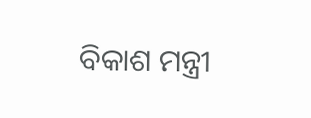ବିକାଶ ମନ୍ତ୍ରୀ